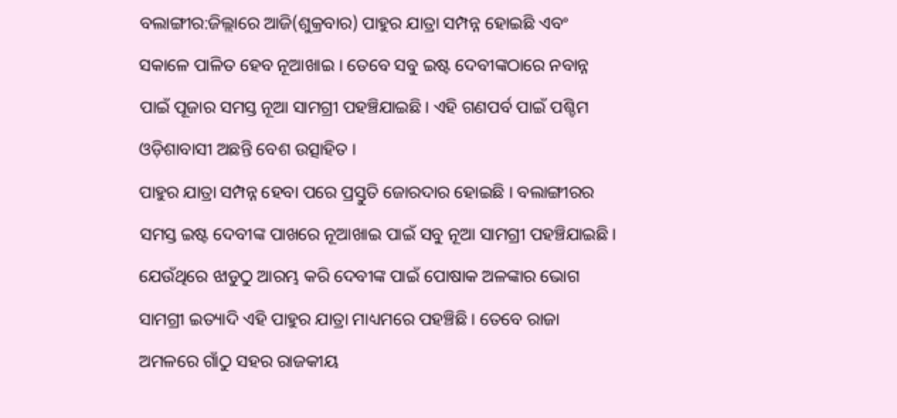ବଲାଙ୍ଗୀର:ଜିଲ୍ଲାରେ ଆଜି(ଶୁକ୍ରବାର) ପାହୁର ଯାତ୍ରା ସମ୍ପନ୍ନ ହୋଇଛି ଏବଂ ସକାଳେ ପାଳିତ ହେବ ନୂଆଖାଇ । ତେବେ ସବୁ ଇଷ୍ଟ ଦେବୀଙ୍କଠାରେ ନବାନ୍ନ ପାଇଁ ପୂଜାର ସମସ୍ତ ନୂଆ ସାମଗ୍ରୀ ପହଞ୍ଚିଯାଇଛି। ଏହି ଗଣପର୍ବ ପାଇଁ ପଶ୍ଚିମ ଓଡ଼ିଶାବାସୀ ଅଛନ୍ତି ବେଶ ଉତ୍ସାହିତ ।
ପାହୁର ଯାତ୍ରା ସମ୍ପନ୍ନ ହେବା ପରେ ପ୍ରସ୍ତୁତି ଜୋରଦାର ହୋଇଛି । ବଲାଙ୍ଗୀରର ସମସ୍ତ ଇଷ୍ଟ ଦେବୀଙ୍କ ପାଖରେ ନୂଆଖାଇ ପାଇଁ ସବୁ ନୂଆ ସାମଗ୍ରୀ ପହଞ୍ଚିଯାଇଛି। ଯେଉଁଥିରେ ଝାଡୁଠୁ ଆରମ୍ଭ କରି ଦେବୀଙ୍କ ପାଇଁ ପୋଷାକ ଅଳଙ୍କାର ଭୋଗ ସାମଗ୍ରୀ ଇତ୍ୟାଦି ଏହି ପାହୁର ଯାତ୍ରା ମାଧ୍ୟମରେ ପହଞ୍ଚିଛି । ତେବେ ରାଜା ଅମଳରେ ଗାଁଠୁ ସହର ରାଜକୀୟ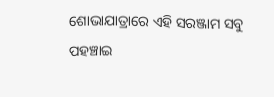ଶୋଭାଯାତ୍ରାରେ ଏହି ସରଞ୍ଜାମ ସବୁ ପହଞ୍ଚାଇ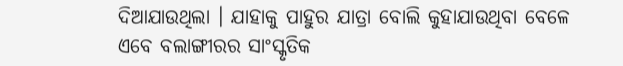ଦିଆଯାଉଥିଲା । ଯାହାକୁ ପାହୁର ଯାତ୍ରା ବୋଲି କୁହାଯାଉଥିବା ବେଳେ ଏବେ ବଲାଙ୍ଗୀରର ସାଂସ୍କୃତିକ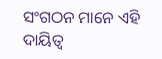ସଂଗଠନ ମାନେ ଏହି ଦାୟିତ୍ଵ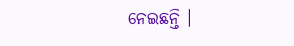ନେଇଛନ୍ତି ।